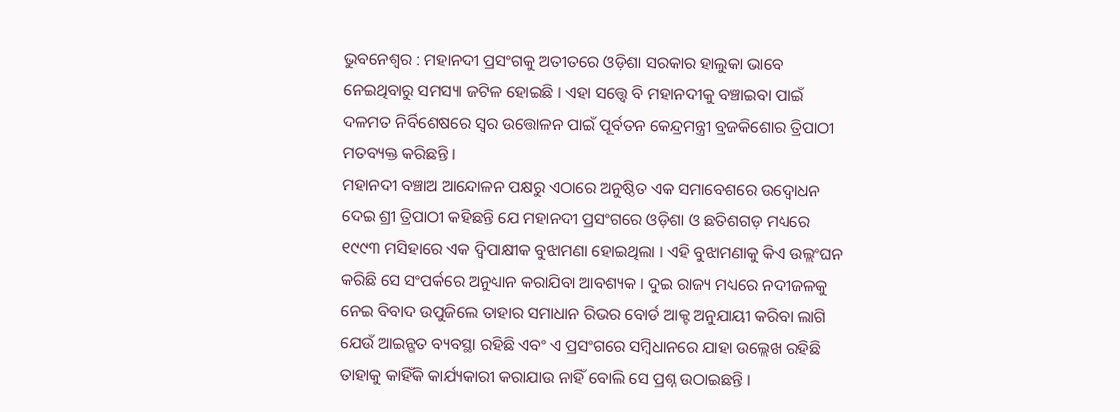ଭୁବନେଶ୍ୱର : ମହାନଦୀ ପ୍ରସଂଗକୁ ଅତୀତରେ ଓଡ଼ିଶା ସରକାର ହାଲୁକା ଭାବେ ନେଇଥିବାରୁ ସମସ୍ୟା ଜଟିଳ ହୋଇଛି । ଏହା ସତ୍ତ୍ୱେ ବି ମହାନଦୀକୁ ବଞ୍ଚାଇବା ପାଇଁ ଦଳମତ ନିର୍ବିଶେଷରେ ସ୍ୱର ଉତ୍ତୋଳନ ପାଇଁ ପୂର୍ବତନ କେନ୍ଦ୍ରମନ୍ତ୍ରୀ ବ୍ରଜକିଶୋର ତ୍ରିପାଠୀ ମତବ୍ୟକ୍ତ କରିଛନ୍ତି ।
ମହାନଦୀ ବଞ୍ଚାଅ ଆନ୍ଦୋଳନ ପକ୍ଷରୁ ଏଠାରେ ଅନୁଷ୍ଠିତ ଏକ ସମାବେଶରେ ଉଦ୍ବୋଧନ ଦେଇ ଶ୍ରୀ ତ୍ରିପାଠୀ କହିଛନ୍ତି ଯେ ମହାନଦୀ ପ୍ରସଂଗରେ ଓଡ଼ିଶା ଓ ଛତିଶଗଡ଼ ମଧ୍ୟରେ ୧୯୯୩ ମସିହାରେ ଏକ ଦ୍ୱିପାକ୍ଷୀକ ବୁଝାମଣା ହୋଇଥିଲା । ଏହି ବୁଝାମଣାକୁ କିଏ ଉଲ୍ଲଂଘନ କରିଛି ସେ ସଂପର୍କରେ ଅନୁଧ୍ୟାନ କରାଯିବା ଆବଶ୍ୟକ । ଦୁଇ ରାଜ୍ୟ ମଧ୍ୟରେ ନଦୀଜଳକୁ ନେଇ ବିବାଦ ଉପୁଜିଲେ ତାହାର ସମାଧାନ ରିଭର ବୋର୍ଡ ଆକ୍ଟ ଅନୁଯାୟୀ କରିବା ଲାଗି ଯେଉଁ ଆଇନ୍ଗତ ବ୍ୟବସ୍ଥା ରହିଛି ଏବଂ ଏ ପ୍ରସଂଗରେ ସମ୍ବିଧାନରେ ଯାହା ଉଲ୍ଲେଖ ରହିଛି ତାହାକୁ କାହିଁକି କାର୍ଯ୍ୟକାରୀ କରାଯାଉ ନାହିଁ ବୋଲି ସେ ପ୍ରଶ୍ନ ଉଠାଇଛନ୍ତି ।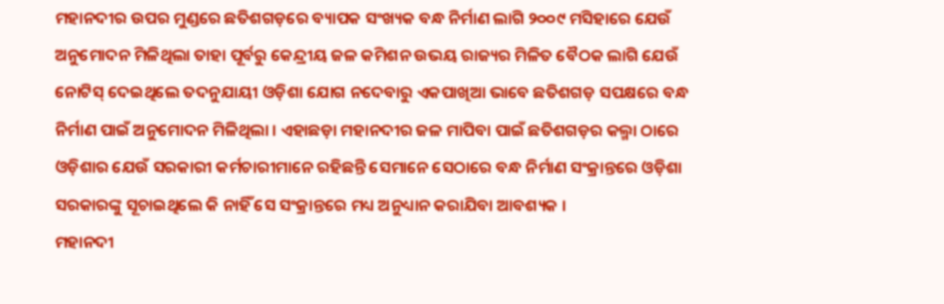ମହାନଦୀର ଉପର ମୁଣ୍ଡରେ ଛତିଶଗଡ଼ରେ ବ୍ୟାପକ ସଂଖ୍ୟକ ବନ୍ଧ ନିର୍ମାଣ ଲାଗି ୨୦୦୯ ମସିହାରେ ଯେଉଁ ଅନୁମୋଦନ ମିଳିଥିଲା ତାହା ପୂର୍ବରୁ କେନ୍ଦ୍ରୀୟ ଜଳ କମିଶନ ଉଭୟ ରାଜ୍ୟର ମିଳିତ ବୈଠକ ଲାଗି ଯେଉଁ ନୋଟିସ୍ ଦେଇଥିଲେ ତଦନୁଯାୟୀ ଓଡ଼ିଶା ଯୋଗ ନଦେବାରୁ ଏକପାଖିଆ ଭାବେ ଛତିଶଗଡ଼ ସପକ୍ଷରେ ବନ୍ଧ ନିର୍ମାଣ ପାଇଁ ଅନୁମୋଦନ ମିଳିଥିଲା । ଏହାଛଡ଼ା ମହାନଦୀର ଜଳ ମାପିବା ପାଇଁ ଛତିଶଗଡ଼ର କଲ୍ମା ଠାରେ ଓଡ଼ିଶାର ଯେଉଁ ସରକାରୀ କର୍ମଚାରୀମାନେ ରହିଛନ୍ତି ସେମାନେ ସେଠାରେ ବନ୍ଧ ନିର୍ମାଣ ସଂକ୍ରାନ୍ତରେ ଓଡ଼ିଶା ସରକାରଙ୍କୁ ସୂଚାଇଥିଲେ କି ନାହିଁ ସେ ସଂକ୍ରାନ୍ତରେ ମଧ୍ୟ ଅନୁଧ୍ୟାନ କରାଯିବା ଆବଶ୍ୟକ ।
ମହାନଦୀ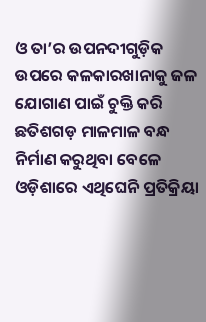ଓ ତା’ର ଉପନଦୀଗୁଡ଼ିକ ଉପରେ କଳକାରଖାନାକୁ ଜଳ ଯୋଗାଣ ପାଇଁ ଚୁକ୍ତି କରି ଛତିଶଗଡ଼ ମାଳମାଳ ବନ୍ଧ ନିର୍ମାଣ କରୁଥିବା ବେଳେ ଓଡ଼ିଶାରେ ଏଥିଘେନି ପ୍ରତିକ୍ରିୟା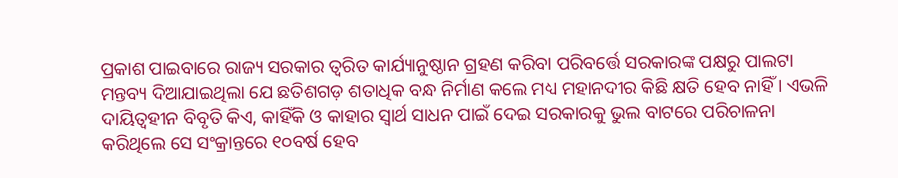ପ୍ରକାଶ ପାଇବାରେ ରାଜ୍ୟ ସରକାର ତ୍ୱରିତ କାର୍ଯ୍ୟାନୁଷ୍ଠାନ ଗ୍ରହଣ କରିବା ପରିବର୍ତ୍ତେ ସରକାରଙ୍କ ପକ୍ଷରୁ ପାଲଟା ମନ୍ତବ୍ୟ ଦିଆଯାଇଥିଲା ଯେ ଛତିଶଗଡ଼ ଶତାଧିକ ବନ୍ଧ ନିର୍ମାଣ କଲେ ମଧ୍ୟ ମହାନଦୀର କିଛି କ୍ଷତି ହେବ ନାହିଁ । ଏଭଳି ଦାୟିତ୍ୱହୀନ ବିବୃତି କିଏ, କାହିଁକି ଓ କାହାର ସ୍ୱାର୍ଥ ସାଧନ ପାଇଁ ଦେଇ ସରକାରକୁ ଭୁଲ ବାଟରେ ପରିଚାଳନା କରିଥିଲେ ସେ ସଂକ୍ରାନ୍ତରେ ୧୦ବର୍ଷ ହେବ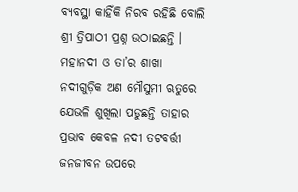ବ୍ୟବସ୍ଥା କାହିଁକି ନିରବ ରହିଛି ବୋଲି ଶ୍ରୀ ତ୍ରିପାଠୀ ପ୍ରଶ୍ନ ଉଠାଇଛନ୍ତି ।
ମହାନଦୀ ଓ ତା’ର ଶାଖା ନଦୀଗୁଡ଼ିକ ଅଣ ମୌସୁମୀ ଋତୁରେ ଯେଭଳି ଶୁଖିଲା ପଡୁଛନ୍ତି ତାହାର ପ୍ରଭାବ କେବଳ ନଦୀ ତଟବର୍ତ୍ତୀ ଜନଜୀବନ ଉପରେ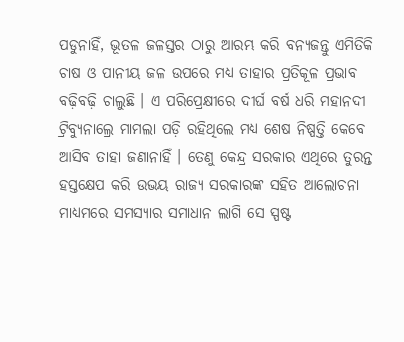ପଡୁନାହିଁ, ଭୂତଳ ଜଳସ୍ତର ଠାରୁ ଆରମ୍ଭ କରି ବନ୍ୟଜନ୍ତୁ ଏମିତିକି ଚାଷ ଓ ପାନୀୟ ଜଳ ଉପରେ ମଧ୍ୟ ତାହାର ପ୍ରତିକୂଳ ପ୍ରଭାବ ବଢ଼ିବଢ଼ି ଚାଲୁଛି । ଏ ପରିପ୍ରେକ୍ଷୀରେ ଦୀର୍ଘ ବର୍ଷ ଧରି ମହାନଦୀ ଟ୍ରିବ୍ୟୁନାଲ୍ରେ ମାମଲା ପଡ଼ି ରହିଥିଲେ ମଧ୍ୟ ଶେଷ ନିଷ୍ପତ୍ତି କେବେ ଆସିବ ତାହା ଜଣାନାହିଁ । ତେଣୁ କେନ୍ଦ୍ର ସରକାର ଏଥିରେ ତୁରନ୍ତ ହସ୍ତକ୍ଷେପ କରି ଉଭୟ ରାଜ୍ୟ ସରକାରଙ୍କ ସହିତ ଆଲୋଚନା ମାଧ୍ୟମରେ ସମସ୍ୟାର ସମାଧାନ ଲାଗି ସେ ସ୍ପଷ୍ଟ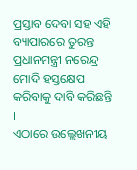ପ୍ରସ୍ତାବ ଦେବା ସହ ଏହି ବ୍ୟାପାରରେ ତୁରନ୍ତ ପ୍ରଧାନମନ୍ତ୍ରୀ ନରେନ୍ଦ୍ର ମୋଦି ହସ୍ତକ୍ଷେପ କରିବାକୁ ଦାବି କରିଛନ୍ତି ।
ଏଠାରେ ଉଲ୍ଲେଖନୀୟ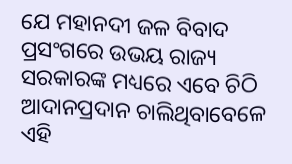ଯେ ମହାନଦୀ ଜଳ ବିବାଦ ପ୍ରସଂଗରେ ଉଭୟ ରାଜ୍ୟ ସରକାରଙ୍କ ମଧ୍ୟରେ ଏବେ ଚିଠି ଆଦାନପ୍ରଦାନ ଚାଲିଥିବାବେଳେ ଏହି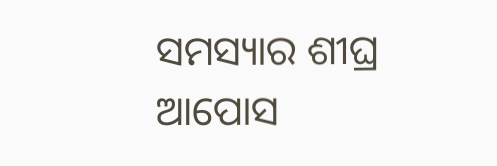ସମସ୍ୟାର ଶୀଘ୍ର ଆପୋସ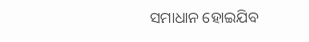ସମାଧାନ ହୋଇଯିବ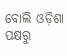ବୋଲି ଓଡ଼ିଶା ପକ୍ଷରୁ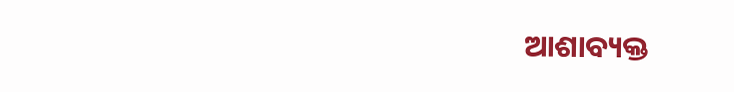ଆଶାବ୍ୟକ୍ତ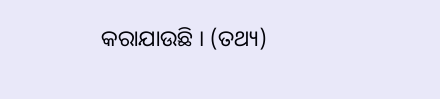କରାଯାଉଛି । (ତଥ୍ୟ)